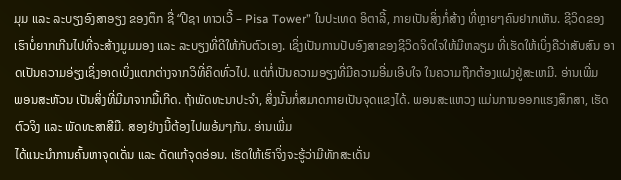ມຸມ ແລະ ລະບຽງອົງສາອຽງ ຂອງຕຶກ ຊື່ “ປີຊາ ທາວເວີ້ – Pisa Tower” ໃນປະເທດ ອິຕາລີ້, ກາຍເປັນສິ່ງກໍ່ສ້າງ ທີ່ຫຼາຍໆຄົນຢາກເຫັນ. ຊີວິດຂອງເຮົາບໍ່ຍາກເກີນໄປທີ່ຈະສ້າງມູມມອງ ແລະ ລະບຽງທີ່ດີໃຫ້ກັບຕົວເອງ. ເຊິ່ງເປັນການປັບອົງສາຂອງຊີວິດຈິດໃຈໃຫ້ມີຫລຽມ ທີ່ເຮັດໃຫ້ເບິ່ງຄືວ່າສັບສົນ ອາດເປັນຄວາມອ່ຽງເຊິ່ງອາດເບິ່ງແຕກຕ່າງຈາກວິທີ່ຄິດທົ່ວໄປ. ແຕ່ກໍ່ເປັນຄວາມອຽງທີ່ມີຄວາມອີ່ມເອີບໃຈ ໃນຄວາມຖືກຕ້ອງແຝງຢູ່ສະເຫມີ. ອ່ານເພີ່ມ
ພອນສະຫັວນ ເປັນສິ່ງທີ່ມີມາຈາກມື້ເກີດ. ຖ້າພັດທະນາປະຈຳ, ສິ່ງນັ້ນກໍ່ສມາດກາຍເປັນຈຸດແຂງໄດ້. ພອນສະແຫວງ ແມ່ນການອອກແຮງສຶກສາ, ເຮັດຕົວຈິງ ແລະ ພັດທະສາສີມື. ສອງຢ່າງນີ້ຕ້ອງໄປພອ້ມໆກັນ. ອ່ານເພີ່ມ
ໄດ້ແນະນຳການຄົ້ນຫາຈຸດເດັ່ນ ແລະ ດັດແກ້ຈຸດອ່ອນ. ເຮັດໃຫ້ເຮົາຈິ່ງຈະຮູ້ວ່າມີທັກສະເດັ່ນ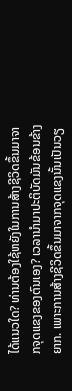ໄດ້ແນວໃດ? ທ່ານຕ້ອງໃຊ້ຫຍັງໃນການສ້າງຊີວິດຂຶ້ນມາຈາກຈຸດແຂງຂອງຕົນເອງ? ເວລານໍາມາປະຕິບັດມັນຂ້ອນຂ້າງຍາກ. ເພາະການສ້າງຊີວິດຂຶ້ນມາຈາກຈຸດແຂງນັ້ນເປັນວຽ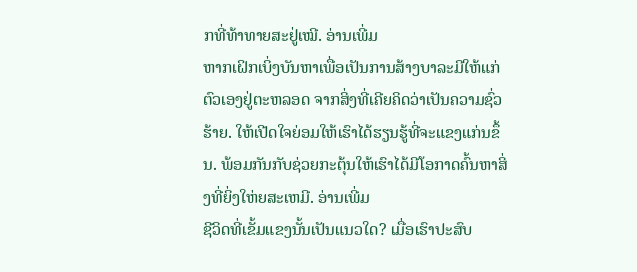ກທີ່ທ້າທາຍສະຢູ່ເໝີ. ອ່ານເພີ່ມ
ຫາກເຝິກເບິ່ງບັນຫາເພື່ອເປັນການສ້າງບາລະມີໃຫ້ແກ່ຕົວເອງຢູ່ຕະຫລອດ ຈາກສິ່ງທີ່ເຄີຍຄິດວ່າເປັນຄວາມຊົ່ວຮ້າຍ. ໃຫ້ເປີດໃຈຍ່ອມໃຫ້ເຮົາໄດ້ຮຽນຮູ້ທີ່ຈະແຂງແກ່ນຂຶ້ນ. ພ້ອມກັນກັບຊ່ວຍກະຕຸ້ນໃຫ້ເຮົາໄດ້ມີໂອກາດຄົ້ນຫາສິ່ງທີ່ຍິ່ງໃຫ່ຍສະເຫມີ. ອ່ານເພີ່ມ
ຊີວິດທີ່ເຂັ້ມແຂງນັ້ນເປັນແນວໃດ? ເມື່ອເຮົາປະສົບ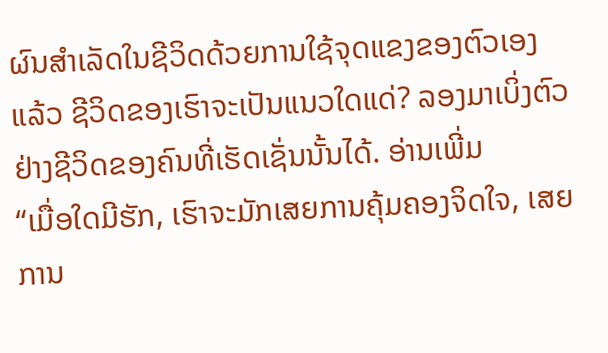ຜົນສຳເລັດໃນຊີວິດດ້ວຍການໃຊ້ຈຸດແຂງຂອງຕົວເອງແລ້ວ ຊີວິດຂອງເຮົາຈະເປັນແນວໃດແດ່? ລອງມາເບິ່ງຕົວຢ່າງຊີວິດຂອງຄົນທີ່ເຮັດເຊັ່ນນັ້ນໄດ້. ອ່ານເພີ່ມ
“ເມື່ອໃດມີຮັກ, ເຮົາຈະມັກເສຍການຄຸ້ມຄອງຈິດໃຈ, ເສຍການ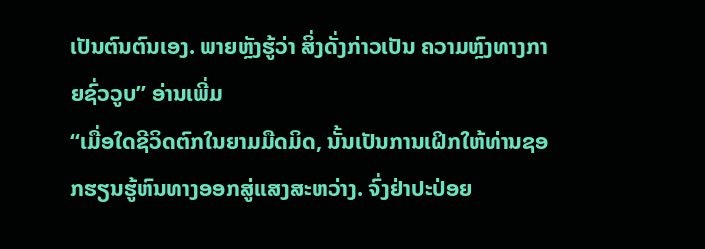ເປັນຕົນຕົນເອງ. ພາຍຫຼັງຮູ້ວ່າ ສິ່ງດັ່ງກ່າວເປັນ ຄວາມຫຼົງທາງກາຍຊົ່ວວູບ” ອ່ານເພີ່ມ
“ເມື່ອໃດຊີວິດຕົກໃນຍາມມືດມິດ, ນັ້ນເປັນການເຝິກໃຫ້ທ່ານຊອກຮຽນຮູ້ຫົນທາງອອກສູ່ແສງສະຫວ່າງ. ຈົ່ງຢ່າປະປ່ອຍ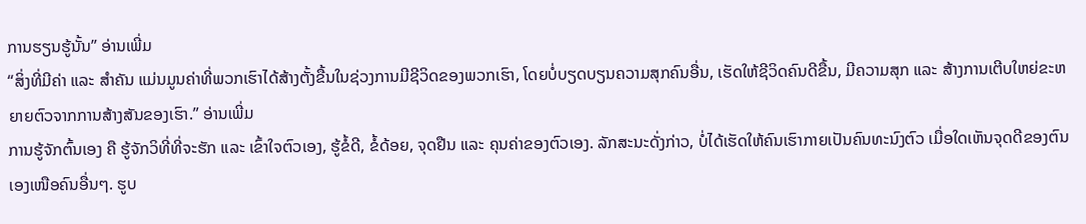ການຮຽນຮູ້ນັ້ນ” ອ່ານເພີ່ມ
“ສິ່ງທີ່ມີຄ່າ ແລະ ສໍາຄັນ ແມ່ນມູນຄ່າທີ່ພວກເຮົາໄດ້ສ້າງຕັ້ງຂື້ນໃນຊ່ວງການມີຊີວິດຂອງພວກເຮົາ, ໂດຍບໍ່ບຽດບຽນຄວາມສຸກຄົນອື່ນ, ເຮັດໃຫ້ຊີວິດຄົນດີຂື້ນ, ມີຄວາມສຸກ ແລະ ສ້າງການເຕີບໃຫຍ່ຂະຫຍາຍຕົວຈາກການສ້າງສັນຂອງເຮົາ.” ອ່ານເພີ່ມ
ການຮູ້ຈັກຕົ້ນເອງ ຄື ຮູ້ຈັກວິທີ່ທີ່ຈະຮັກ ແລະ ເຂົ້າໃຈຕົວເອງ, ຮູ້ຂໍ້ດີ, ຂໍ້ດ້ອຍ, ຈຸດຢືນ ແລະ ຄຸນຄ່າຂອງຕົວເອງ. ລັກສະນະດັ່ງກ່າວ, ບໍ່ໄດ້ເຮັດໃຫ້ຄົນເຮົາກາຍເປັນຄົນທະນົງຕົວ ເມື່ອໃດເຫັນຈຸດດີຂອງຕົນເອງເໜືອຄົນອື່ນໆ. ຮູບ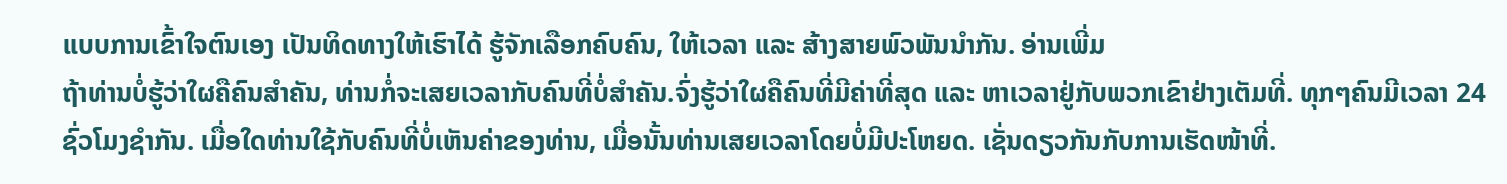ແບບການເຂົ້າໃຈຕົນເອງ ເປັນທິດທາງໃຫ້ເຮົາໄດ້ ຮູ້ຈັກເລືອກຄົບຄົນ, ໃຫ້ເວລາ ແລະ ສ້າງສາຍພົວພັນນຳກັນ. ອ່ານເພີ່ມ
ຖ້າທ່ານບໍ່ຮູ້ວ່າໃຜຄືຄົນສຳຄັນ, ທ່ານກໍ່ຈະເສຍເວລາກັບຄົນທີ່ບໍ່ສຳຄັນ.ຈົ່ງຮູ້ວ່າໃຜຄືຄົນທີ່ມີຄ່າທີ່ສຸດ ແລະ ຫາເວລາຢູ່ກັບພວກເຂົາຢ່າງເຕັມທີ່. ທຸກໆຄົນມີເວລາ 24 ຊົ່ວໂມງຊຳກັນ. ເມື່ອໃດທ່ານໃຊ້ກັບຄົນທີ່ບໍ່ເຫັນຄ່າຂອງທ່ານ, ເມື່ອນັ້ນທ່ານເສຍເວລາໂດຍບໍ່ມີປະໂຫຍດ. ເຊັ່ນດຽວກັນກັບການເຮັດໜ້າທີ່.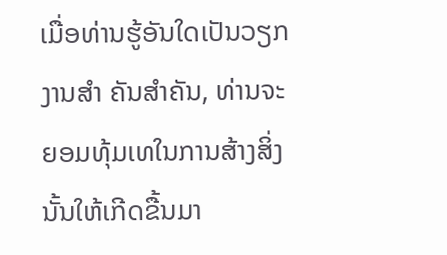ເມື່ອທ່ານຮູ້ອັນໃດເປັນວຽກງານສຳ ຄັນສຳຄັນ, ທ່ານຈະຍອມທຸ້ມເທໃນການສ້າງສິ່ງນັ້ນໃຫ້ເກີດຂື້ນມາ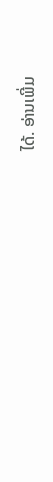ໄດ້. ອ່ານເພີ່ມ